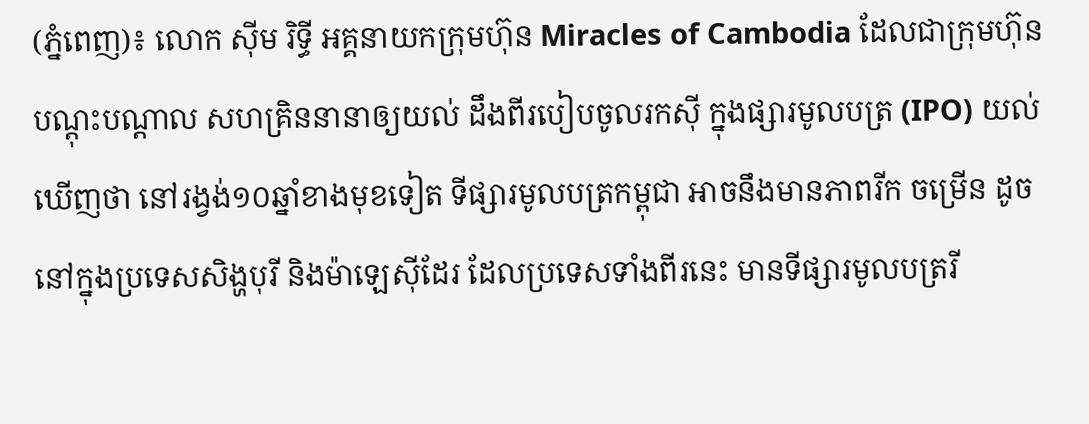(ភ្នំពេញ)៖ លោក ស៊ីម រិទ្ធី អគ្គនាយកក្រុមហ៊ុន Miracles of Cambodia ដែលជាក្រុមហ៊ុនបណ្តុះបណ្តាល សហគ្រិននានាឲ្យយល់ ដឹងពីរបៀបចូលរកស៊ី ក្នុងផ្សារមូលបត្រ (IPO) យល់ឃើញថា នៅរង្វង់១០ឆ្នាំខាងមុខទៀត ទីផ្សារមូលបត្រកម្ពុជា អាចនឹងមានភាពរីក ចម្រើន ដូចនៅក្នុងប្រទេសសិង្ហបុរី និងម៉ាឡេស៊ីដែរ ដែលប្រទេសទាំងពីរនេះ មានទីផ្សារមូលបត្ររី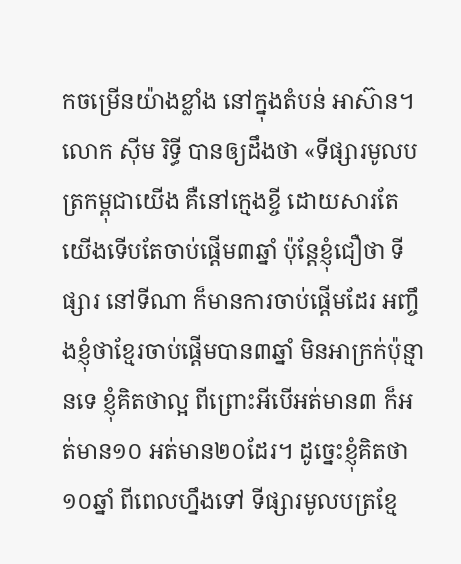កចម្រើនយ៉ាងខ្លាំង នៅក្នុងតំបន់ អាស៊ាន។
លោក ស៊ីម រិទ្ធី បានឲ្យដឹងថា «ទីផ្សារមូលបត្រកម្ពុជាយើង គឺនៅក្មេងខ្ចី ដោយសារតែយើងទើបតែចាប់ផ្តើម៣ឆ្នាំ ប៉ុន្តែខ្ញុំជឿថា ទីផ្សារ នៅទីណា ក៏មានការចាប់ផ្តើមដែរ អញ្ចឹងខ្ញុំថាខ្មែរចាប់ផ្តើមបាន៣ឆ្នាំ មិនអាក្រក់ប៉ុន្មានទេ ខ្ញុំគិតថាល្អ ពីព្រោះអីបើអត់មាន៣ ក៏អត់មាន១០ អត់មាន២០ដែរ។ ដូច្នេះខ្ញុំគិតថា១០ឆ្នាំ ពីពេលហ្នឹងទៅ ទីផ្សារមូលបត្រខ្មែ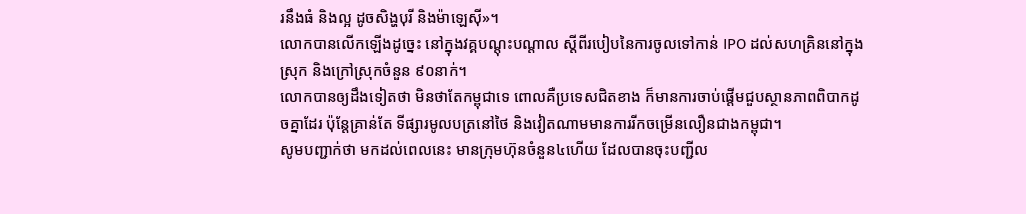រនឹងធំ និងល្អ ដូចសិង្ហបុរី និងម៉ាឡេស៊ី»។
លោកបានលើកឡើងដូច្នេះ នៅក្នុងវគ្គបណ្តុះបណ្តាល ស្តីពីរបៀបនៃការចូលទៅកាន់ IPO ដល់សហគ្រិននៅក្នុងស្រុក និងក្រៅស្រុកចំនួន ៩០នាក់។
លោកបានឲ្យដឹងទៀតថា មិនថាតែកម្ពុជាទេ ពោលគឺប្រទេសជិតខាង ក៏មានការចាប់ផ្តើមជួបស្ថានភាពពិបាកដូចគ្នាដែរ ប៉ុន្តែគ្រាន់តែ ទីផ្សារមូលបត្រនៅថៃ និងវៀតណាមមានការរីកចម្រើនលឿនជាងកម្ពុជា។
សូមបញ្ជាក់ថា មកដល់ពេលនេះ មានក្រុមហ៊ុនចំនួន៤ហើយ ដែលបានចុះបញ្ជីល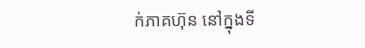ក់ភាគហ៊ុន នៅក្នុងទី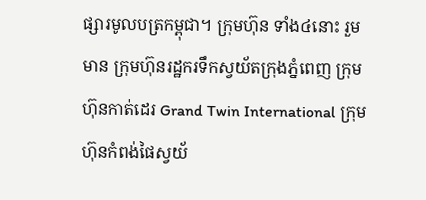ផ្សារមូលបត្រកម្ពុជា។ ក្រុមហ៊ុន ទាំង៤នោះ រួមមាន ក្រុមហ៊ុនរដ្ឋករទឹកស្វយ័តក្រុងភ្នំពេញ ក្រុមហ៊ុនកាត់ដេរ Grand Twin International ក្រុមហ៊ុនកំពង់ផៃស្វយ័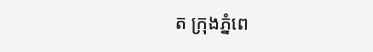ត ក្រុងភ្នំពេ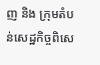ញ និង ក្រុមតំបន់សេដ្ឋកិច្ចពិសេ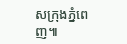សក្រុងភ្នំពេញ៕